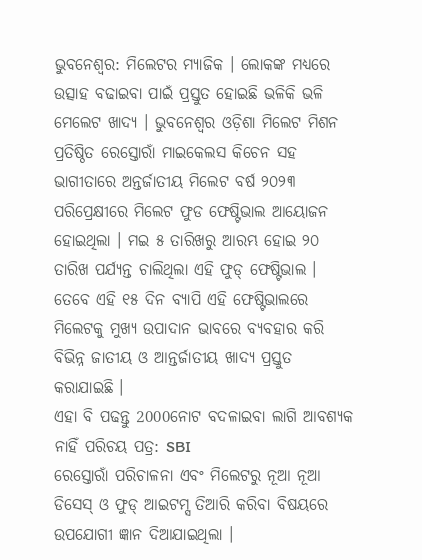ଭୁବନେଶ୍ଵର: ମିଲେଟର ମ୍ୟାଜିକ । ଲୋକଙ୍କ ମଧ୍ୟରେ ଉତ୍ସାହ ବଢାଇବା ପାଇଁ ପ୍ରସ୍ତୁତ ହୋଇଛି ଭଳିକି ଭଳି ମେଲେଟ ଖାଦ୍ୟ । ଭୁବନେଶ୍ଵର ଓଡ଼ିଶା ମିଲେଟ ମିଶନ ପ୍ରତିଷ୍ଠିତ ରେସ୍ତୋରାଁ ମାଇକେଲସ କିଚେନ ସହ ଭାଗୀତାରେ ଅନ୍ତର୍ଜାତୀୟ ମିଲେଟ ବର୍ଷ ୨୦୨୩ ପରିପ୍ରେକ୍ଷୀରେ ମିଲେଟ ଫୁଡ ଫେଷ୍ଟିଭାଲ ଆୟୋଜନ ହୋଇଥିଲା । ମଇ ୫ ତାରିଖରୁ ଆରମ୍ଭ ହୋଇ ୨୦ ତାରିଖ ପର୍ଯ୍ୟନ୍ତ ଚାଲିଥିଲା ଏହି ଫୁଡ୍ ଫେଷ୍ଟିଭାଲ । ତେବେ ଏହି ୧୫ ଦିନ ବ୍ୟାପି ଏହି ଫେଷ୍ଟିଭାଲରେ ମିଲେଟକୁ ମୁଖ୍ୟ ଉପାଦାନ ଭାବରେ ବ୍ୟବହାର କରି ବିଭିନ୍ନ ଜାତୀୟ ଓ ଆନ୍ତର୍ଜାତୀୟ ଖାଦ୍ୟ ପ୍ରସ୍ତୁତ କରାଯାଇଛି ।
ଏହା ବି ପଢନ୍ତୁ 2000ନୋଟ ବଦଳାଇବା ଲାଗି ଆବଶ୍ୟକ ନାହିଁ ପରିଚୟ ପତ୍ର: SBI
ରେସ୍ତୋରାଁ ପରିଚାଳନା ଏବଂ ମିଲେଟରୁ ନୂଆ ନୂଆ ଡିସେସ୍ ଓ ଫୁଡ୍ ଆଇଟମ୍ସ ତିଆରି କରିବା ବିଷୟରେ ଉପଯୋଗୀ ଜ୍ଞାନ ଦିଆଯାଇଥିଲା ।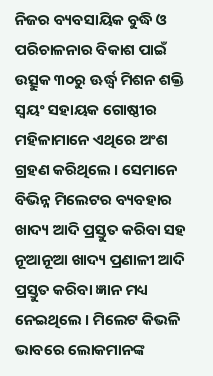ନିଜର ବ୍ୟବସାୟିକ ବୁଦ୍ଧି ଓ ପରିଚାଳନାର ବିକାଶ ପାଇଁ ଉତ୍ସୁକ ୩୦ରୁ ଊର୍ଦ୍ଧ୍ବ ମିଶନ ଶକ୍ତି ସ୍ୱୟଂ ସହାୟକ ଗୋଷ୍ଠୀର ମହିଳାମାନେ ଏଥିରେ ଅଂଶ ଗ୍ରହଣ କରିଥିଲେ । ସେମାନେ ବିଭିନ୍ନ ମିଲେଟର ବ୍ୟବହାର ଖାଦ୍ୟ ଆଦି ପ୍ରସ୍ତୁତ କରିବା ସହ ନୂଆନୂଆ ଖାଦ୍ୟ ପ୍ରଣାଳୀ ଆଦି ପ୍ରସ୍ତୁତ କରିବା ଜ୍ଞାନ ମଧ୍ୟ ନେଇଥିଲେ । ମିଲେଟ କିଭଳି ଭାବରେ ଲୋକମାନଙ୍କ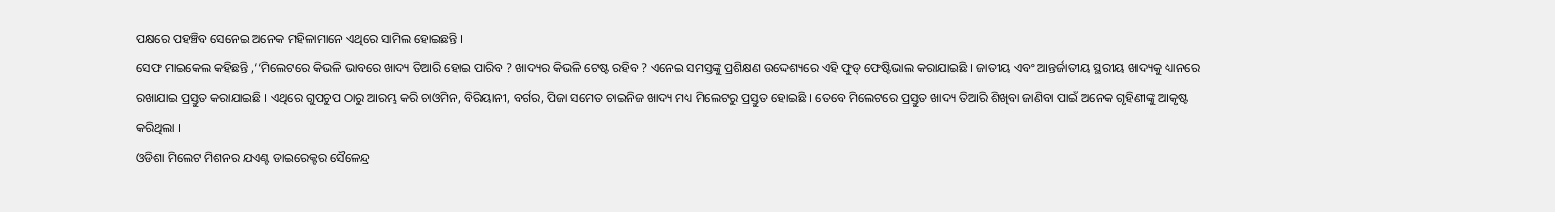ପକ୍ଷରେ ପହଞ୍ଚିବ ସେନେଇ ଅନେକ ମହିଳାମାନେ ଏଥିରେ ସାମିଲ ହୋଇଛନ୍ତି ।
ସେଫ ମାଇକେଲ କହିଛନ୍ତି ,‘‘ମିଲେଟରେ କିଭଳି ଭାବରେ ଖାଦ୍ୟ ତିଆରି ହୋଇ ପାରିବ ? ଖାଦ୍ୟର କିଭଳି ଟେଷ୍ଟ ରହିବ ? ଏନେଇ ସମସ୍ତଙ୍କୁ ପ୍ରଶିକ୍ଷଣ ଉଦ୍ଦେଶ୍ୟରେ ଏହି ଫୁଡ୍ ଫେଷ୍ଟିଭାଲ କରାଯାଇଛି । ଜାତୀୟ ଏବଂ ଆନ୍ତର୍ଜାତୀୟ ସ୍ଥରୀୟ ଖାଦ୍ୟକୁ ଧ୍ୟାନରେ ରଖାଯାଇ ପ୍ରସ୍ତୁତ କରାଯାଇଛି । ଏଥିରେ ଗୁପଚୁପ ଠାରୁ ଆରମ୍ଭ କରି ଚାଓମିନ, ବିରିୟାନୀ, ବର୍ଗର, ପିଜା ସମେତ ଚାଇନିଜ ଖାଦ୍ୟ ମଧ୍ୟ ମିଲେଟରୁ ପ୍ରସ୍ତୁତ ହୋଇଛି । ତେବେ ମିଲେଟରେ ପ୍ରସ୍ତୁତ ଖାଦ୍ୟ ତିଆରି ଶିଖିବା ଜାଣିବା ପାଇଁ ଅନେକ ଗୃହିଣୀଙ୍କୁ ଆକୃଷ୍ଟ କରିଥିଲା ।
ଓଡିଶା ମିଲେଟ ମିଶନର ଯଏଣ୍ଟ ଡାଇରେକ୍ଟର ସୈଳେନ୍ଦ୍ର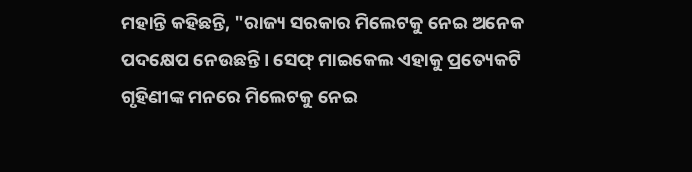ମହାନ୍ତି କହିଛନ୍ତି, "ରାଜ୍ୟ ସରକାର ମିଲେଟକୁ ନେଇ ଅନେକ ପଦକ୍ଷେପ ନେଉଛନ୍ତି । ସେଫ୍ ମାଇକେଲ ଏହାକୁ ପ୍ରତ୍ୟେକଟି ଗୃହିଣୀଙ୍କ ମନରେ ମିଲେଟକୁ ନେଇ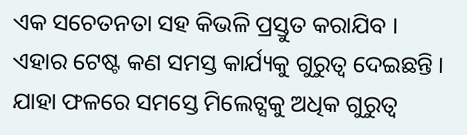ଏକ ସଚେତନତା ସହ କିଭଳି ପ୍ରସ୍ତୁତ କରାଯିବ । ଏହାର ଟେଷ୍ଟ କଣ ସମସ୍ତ କାର୍ଯ୍ୟକୁ ଗୁରୁତ୍ଵ ଦେଇଛନ୍ତି । ଯାହା ଫଳରେ ସମସ୍ତେ ମିଲେଟ୍ସକୁ ଅଧିକ ଗୁରୁତ୍ଵ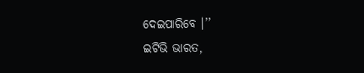ଦେଇପାରିବେ ।’’
ଇଟିଭି ଭାରତ,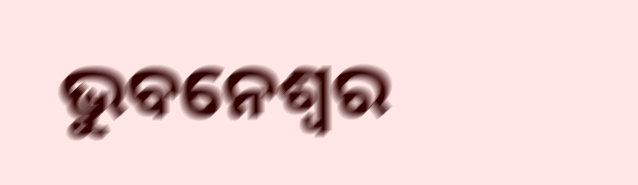ଭୁବନେଶ୍ଵର